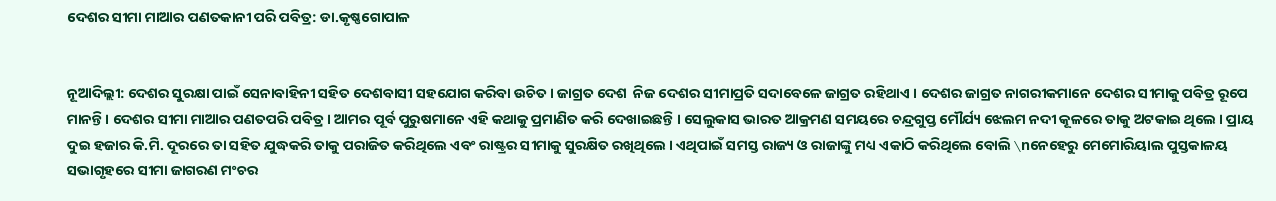ଦେଶର ସୀମା ମାଆର ପଣତକାନୀ ପରି ପବିତ୍ର: ଡା.କୃଷ୍ଣଗୋପାଳ


ନୂଆଦିଲ୍ଲୀ: ଦେଶର ସୁରକ୍ଷା ପାଇଁ ସେନାବାହିନୀ ସହିତ ଦେଶବାସୀ ସହଯୋଗ କରିବା ଉଚିତ । ଜାଗ୍ରତ ଦେଶ  ନିଜ ଦେଶର ସୀମାପ୍ରତି ସଦାବେଳେ ଜାଗ୍ରତ ରହିଥାଏ । ଦେଶର ଜାଗ୍ରତ ନାଗରୀକମାନେ ଦେଶର ସୀମାକୁ ପବିତ୍ର ରୂପେ ମାନନ୍ତି । ଦେଶର ସୀମା ମାଆର ପଣତପରି ପବିତ୍ର । ଆମର ପୂର୍ବ ପୁରୁଷମାନେ ଏହି କଥାକୁ ପ୍ରମାଣିତ କରି ଦେଖାଇଛନ୍ତି । ସେଲୁକାସ ଭାରତ ଆକ୍ରମଣ ସମୟରେ ଚନ୍ଦ୍ରଗୁପ୍ତ ମୌର୍ଯ୍ୟ ଝେଲମ ନଦୀ କୂଳରେ ତାକୁ ଅଟକାଇ ଥିଲେ । ପ୍ରାୟ ଦୁଇ ହଜାର କି.ମି. ଦୂରରେ ତା ସହିତ ଯୁଦ୍ଧକରି ତାକୁ ପରାଜିତ କରିଥିଲେ ଏବଂ ରାଷ୍ଟ୍ରର ସୀମାକୁ ସୁରକ୍ଷିତ ରଖିଥିଲେ । ଏଥିପାଇଁ ସମସ୍ତ ରାଜ୍ୟ ଓ ରାଜାଙ୍କୁ ମଧ୍ୟ ଏକାଠି କରିଥିଲେ ବୋଲି \nନେହେରୁ ମେମୋରିୟାଲ ପୁସ୍ତକାଳୟ ସଭାଗୃହରେ ସୀମା ଜାଗରଣ ମଂଚର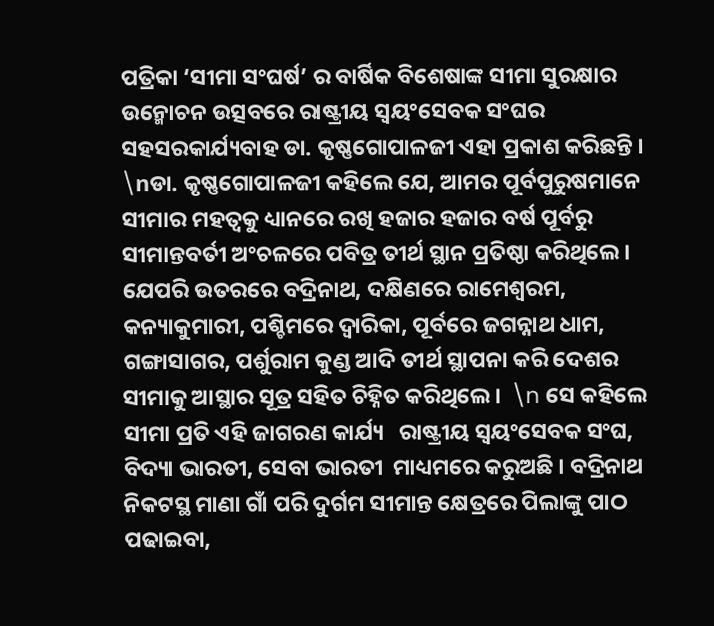ପତ୍ରିକା ‘ସୀମା ସଂଘର୍ଷ’ ର ବାର୍ଷିକ ବିଶେଷାଙ୍କ ସୀମା ସୁରକ୍ଷାର ଉନ୍ମୋଚନ ଉତ୍ସବରେ ରାଷ୍ଟ୍ରୀୟ ସ୍ୱୟଂସେବକ ସଂଘର ସହସରକାର୍ଯ୍ୟବାହ ଡା. କୃଷ୍ଣଗୋପାଳଜୀ ଏହା ପ୍ରକାଶ କରିଛନ୍ତି । \nଡା. କୃଷ୍ଣଗୋପାଳଜୀ କହିଲେ ଯେ, ଆମର ପୂର୍ବପୁରୁଷମାନେ ସୀମାର ମହତ୍ୱକୁ ଧ୍ୟାନରେ ରଖି ହଜାର ହଜାର ବର୍ଷ ପୂର୍ବରୁ ସୀମାନ୍ତବର୍ତୀ ଅଂଚଳରେ ପବିତ୍ର ତୀର୍ଥ ସ୍ଥାନ ପ୍ରତିଷ୍ଠା କରିଥିଲେ । ଯେପରି ଉତରରେ ବଦ୍ରିନାଥ, ଦକ୍ଷିଣରେ ରାମେଶ୍ୱରମ, କନ୍ୟାକୁମାରୀ, ପଶ୍ଚିମରେ ଦ୍ୱାରିକା, ପୂର୍ବରେ ଜଗନ୍ନାଥ ଧାମ, ଗଙ୍ଗାସାଗର, ପର୍ଶୁରାମ କୁଣ୍ଡ ଆଦି ତୀର୍ଥ ସ୍ଥାପନା କରି ଦେଶର ସୀମାକୁ ଆସ୍ଥାର ସୂତ୍ର ସହିତ ଚିହ୍ନିତ କରିଥିଲେ ।  \n ସେ କହିଲେ ସୀମା ପ୍ରତି ଏହି ଜାଗରଣ କାର୍ଯ୍ୟ   ରାଷ୍ଟ୍ରୀୟ ସ୍ୱୟଂସେବକ ସଂଘ, ବିଦ୍ୟା ଭାରତୀ, ସେବା ଭାରତୀ  ମାଧ୍ୟମରେ କରୁଅଛି । ବଦ୍ରିନାଥ ନିକଟସ୍ଥ ମାଣା ଗାଁ ପରି ଦୁର୍ଗମ ସୀମାନ୍ତ କ୍ଷେତ୍ରରେ ପିଲାଙ୍କୁ ପାଠ ପଢାଇବା,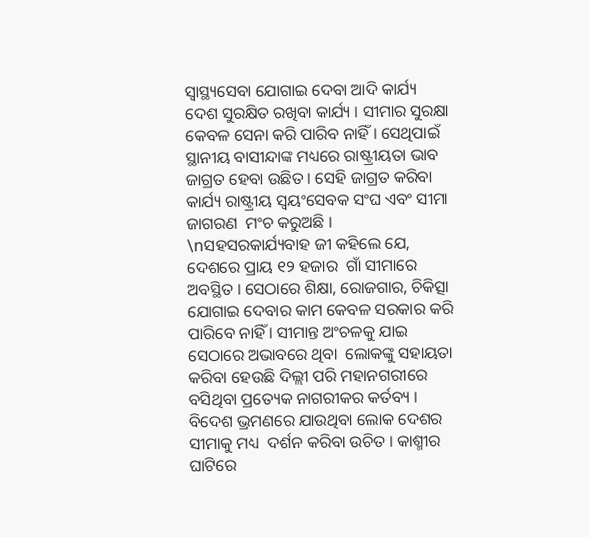ସ୍ୱାସ୍ଥ୍ୟସେବା ଯୋଗାଇ ଦେବା ଆଦି କାର୍ଯ୍ୟ  ଦେଶ ସୁରକ୍ଷିତ ରଖିବା କାର୍ଯ୍ୟ । ସୀମାର ସୁରକ୍ଷା କେବଳ ସେନା କରି ପାରିବ ନାହିଁ । ସେଥିପାଇଁ ସ୍ଥାନୀୟ ବାସୀନ୍ଦାଙ୍କ ମଧ୍ୟରେ ରାଷ୍ଟ୍ରୀୟତା ଭାବ ଜାଗ୍ରତ ହେବା ଉଛିତ । ସେହି ଜାଗ୍ରତ କରିବା କାର୍ଯ୍ୟ ରାଷ୍ଟ୍ରୀୟ ସ୍ୱୟଂସେବକ ସଂଘ ଏବଂ ସୀମା ଜାଗରଣ  ମଂଚ କରୁଅଛି । \nସହସରକାର୍ଯ୍ୟବାହ ଜୀ କହିଲେ ଯେ, ଦେଶରେ ପ୍ରାୟ ୧୨ ହଜାର  ଗାଁ ସୀମାରେ ଅବସ୍ଥିତ । ସେଠାରେ ଶିକ୍ଷା, ରୋଜଗାର, ଚିକିତ୍ସା ଯୋଗାଇ ଦେବାର କାମ କେବଳ ସରକାର କରି ପାରିବେ ନାହିଁ । ସୀମାନ୍ତ ଅଂଚଳକୁ ଯାଇ ସେଠାରେ ଅଭାବରେ ଥିବା  ଲୋକଙ୍କୁ ସହାୟତା କରିବା ହେଉଛି ଦିଲ୍ଲୀ ପରି ମହାନଗରୀରେ  ବସିଥିବା ପ୍ରତ୍ୟେକ ନାଗରୀକର କର୍ତବ୍ୟ । ବିଦେଶ ଭ୍ରମଣରେ ଯାଉଥିବା ଲୋକ ଦେଶର ସୀମାକୁ ମଧ୍ୟ  ଦର୍ଶନ କରିବା ଉଚିତ । କାଶ୍ମୀର ଘାଟିରେ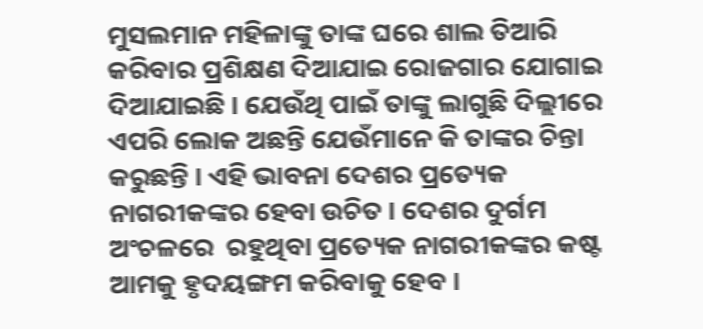ମୁସଲମାନ ମହିଳାଙ୍କୁ ତାଙ୍କ ଘରେ ଶାଲ ତିଆରି କରିବାର ପ୍ରଶିକ୍ଷଣ ଦିଆଯାଇ ରୋଜଗାର ଯୋଗାଇ ଦିଆଯାଇଛି । ଯେଉଁଥି ପାଇଁ ତାଙ୍କୁ ଲାଗୁଛି ଦିଲ୍ଲୀରେ ଏପରି ଲୋକ ଅଛନ୍ତି ଯେଉଁମାନେ କି ତାଙ୍କର ଚିନ୍ତା କରୁଛନ୍ତି । ଏହି ଭାବନା ଦେଶର ପ୍ରତ୍ୟେକ ନାଗରୀକଙ୍କର ହେବା ଉଚିତ । ଦେଶର ଦୁର୍ଗମ ଅଂଚଳରେ  ରହୁଥିବା ପ୍ରତ୍ୟେକ ନାଗରୀକଙ୍କର କଷ୍ଟ ଆମକୁ ହୃଦୟଙ୍ଗମ କରିବାକୁ ହେବ ।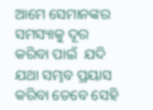ଆମେ ସେମାନଙ୍କର ସମସ୍ୟାକୁ ଦୂର କରିବା ପାଇଁ  ଯଦି ଯଥା ସମ୍ଭବ ପ୍ରୟାସ କରିବା ତେବେ ସେହି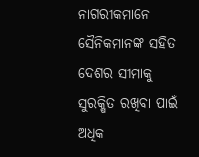ନାଗରୀକମାନେ ସୈନିକମାନଙ୍କ ସହିତ ଦେଶର ସୀମାକୁ ସୁରକ୍ଷିତ ରଖିବା ପାଇଁ ଅଧିକ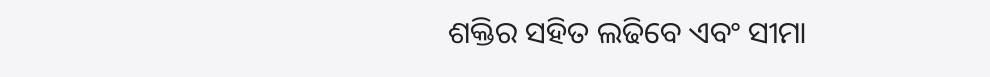ଶକ୍ତିର ସହିତ ଲଢିବେ ଏବଂ ସୀମା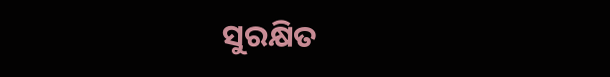ସୁରକ୍ଷିତ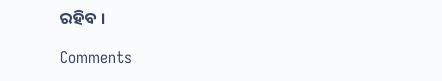ରହିବ ।

Comments